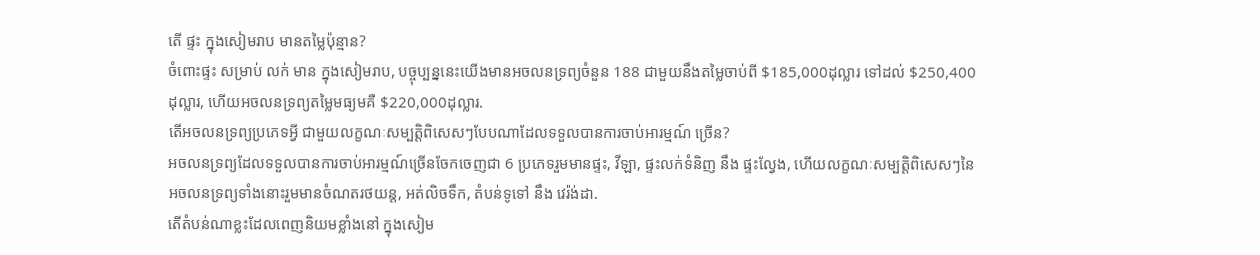តើ ផ្ទះ ក្នុងសៀមរាប មានតម្លៃប៉ុន្មាន?
ចំពោះផ្ទះ សម្រាប់ លក់ មាន ក្នុងសៀមរាប, បច្ចុប្បន្ននេះយើងមានអចលនទ្រព្យចំនួន 188 ជាមួយនឹងតម្លៃចាប់ពី $185,000ដុល្លារ ទៅដល់ $250,400ដុល្លារ, ហើយអចលនទ្រព្យតម្លៃមធ្យមគឺ $220,000ដុល្លារ.
តើអចលនទ្រព្យប្រភេទអ្វី ជាមួយលក្ខណៈសម្បត្តិពិសេសៗបែបណាដែលទទួលបានការចាប់អារម្មណ៍ ច្រើន?
អចលនទ្រព្យដែលទទួលបានការចាប់អារម្មណ៍ច្រើនចែកចេញជា 6 ប្រភេទរួមមានផ្ទះ, វីឡា, ផ្ទះលក់ទំនិញ នឹង ផ្ទះល្វែង, ហើយលក្ខណៈសម្បត្តិពិសេសៗនៃអចលនទ្រព្យទាំងនោះរួមមានចំណតរថយន្ត, អត់លិចទឹក, តំបន់ទូទៅ នឹង វេរ៉ង់ដា.
តើតំបន់ណាខ្លះដែលពេញនិយមខ្លាំងនៅ ក្នុងសៀម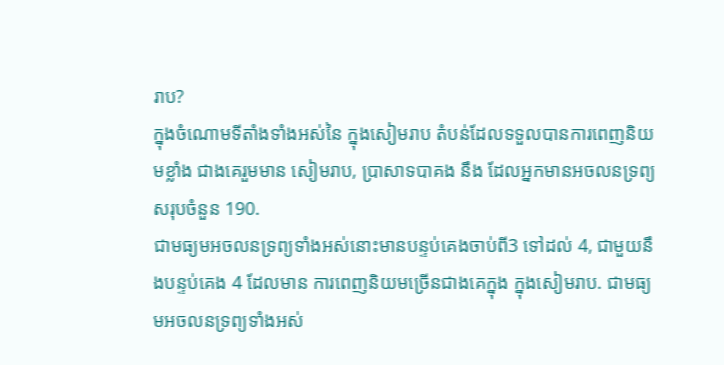រាប?
ក្នុងចំណោមទីតាំងទាំងអស់នៃ ក្នុងសៀមរាប តំបន់ដែលទទួលបានការពេញនិយមខ្លាំង ជាងគេរួមមាន សៀមរាប, ប្រាសាទបាគង នឹង ដែលអ្នកមានអចលនទ្រព្យសរុបចំនួន 190.
ជាមធ្យមអចលនទ្រព្យទាំងអស់នោះមានបន្ទប់គេងចាប់ពី3 ទៅដល់ 4, ជាមួយនឹងបន្ទប់គេង 4 ដែលមាន ការពេញនិយមច្រើនជាងគេក្នុង ក្នុងសៀមរាប. ជាមធ្យមអចលនទ្រព្យទាំងអស់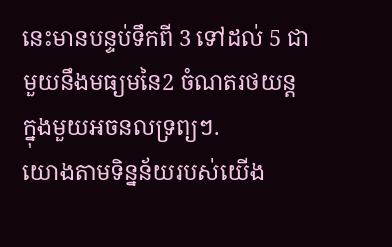នេះមានបន្ទប់ទឹកពី 3 ទៅដល់ 5 ជាមួយនឹងមធ្យមនៃ2 ចំណតរថយន្តក្នុងមួយអចនលទ្រព្យៗ.
យោងតាមទិន្នន័យរបស់យើង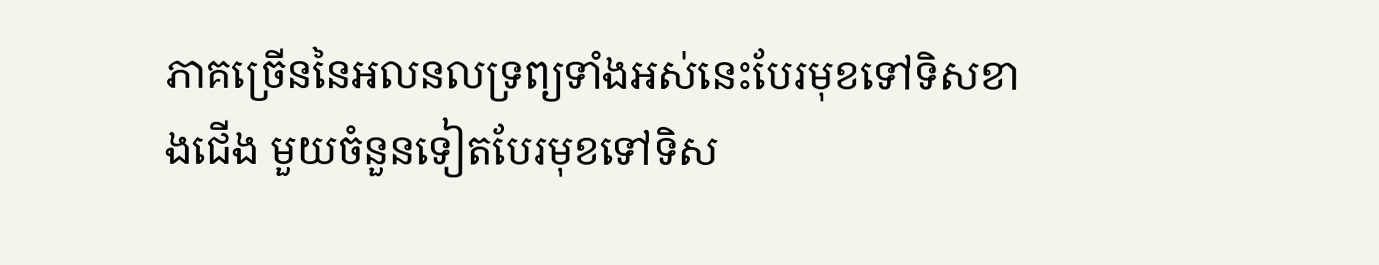ភាគច្រើននៃអលនលទ្រព្យទាំងអស់នេះបែរមុខទៅទិសខាងជើង មួយចំនួនទៀតបែរមុខទៅទិស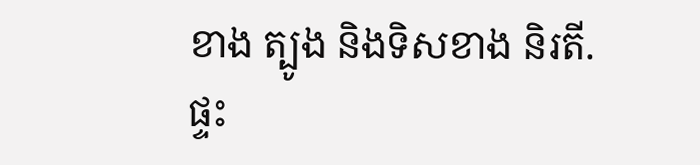ខាង ត្បូង និងទិសខាង និរតី.
ផ្ទះ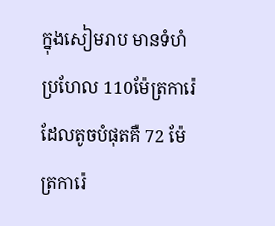ក្នុងសៀមរាប មានទំហំប្រហែល 110ម៉ែត្រការ៉េ ដែលតូចបំផុតគឺ 72 ម៉ែត្រការ៉េ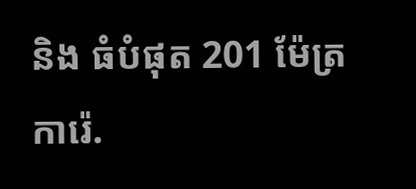និង ធំបំផុត 201 ម៉ែត្រការ៉េ.